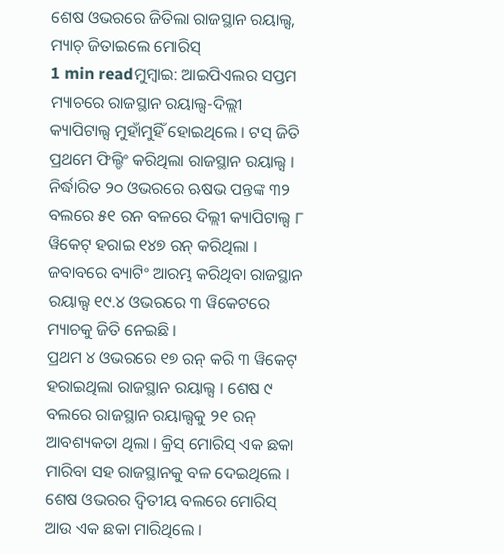ଶେଷ ଓଭରରେ ଜିତିଲା ରାଜସ୍ଥାନ ରୟାଲ୍ସ, ମ୍ୟାଚ୍ ଜିତାଇଲେ ମୋରିସ୍
1 min readମୁମ୍ବାଇ: ଆଇପିଏଲର ସପ୍ତମ ମ୍ୟାଚରେ ରାଜସ୍ଥାନ ରୟାଲ୍ସ-ଦିଲ୍ଲୀ କ୍ୟାପିଟାଲ୍ସ ମୁହାଁମୁହିଁ ହୋଇଥିଲେ । ଟସ୍ ଜିତି ପ୍ରଥମେ ଫିଲ୍ଡିଂ କରିଥିଲା ରାଜସ୍ଥାନ ରୟାଲ୍ସ । ନିର୍ଦ୍ଧାରିତ ୨୦ ଓଭରରେ ଋଷଭ ପନ୍ତଙ୍କ ୩୨ ବଲରେ ୫୧ ରନ ବଳରେ ଦିଲ୍ଲୀ କ୍ୟାପିଟାଲ୍ସ ୮ ୱିକେଟ୍ ହରାଇ ୧୪୭ ରନ୍ କରିଥିଲା । ଜବାବରେ ବ୍ୟାଟିଂ ଆରମ୍ଭ କରିଥିବା ରାଜସ୍ଥାନ ରୟାଲ୍ସ ୧୯.୪ ଓଭରରେ ୩ ୱିକେଟରେ ମ୍ୟାଚକୁ ଜିତି ନେଇଛି ।
ପ୍ରଥମ ୪ ଓଭରରେ ୧୭ ରନ୍ କରି ୩ ୱିକେଟ୍ ହରାଇଥିଲା ରାଜସ୍ଥାନ ରୟାଲ୍ସ । ଶେଷ ୯ ବଲରେ ରାଜସ୍ଥାନ ରୟାଲ୍ସକୁ ୨୧ ରନ୍ ଆବଶ୍ୟକତା ଥିଲା । କ୍ରିସ୍ ମୋରିସ୍ ଏକ ଛକା ମାରିବା ସହ ରାଜସ୍ଥାନକୁ ବଳ ଦେଇଥିଲେ । ଶେଷ ଓଭରର ଦ୍ୱିତୀୟ ବଲରେ ମୋରିସ୍ ଆଉ ଏକ ଛକା ମାରିଥିଲେ ।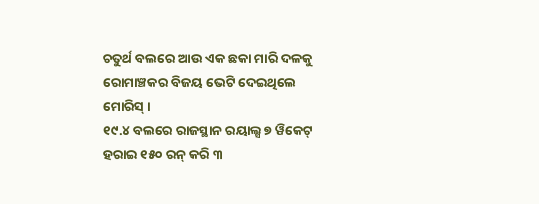ଚତୁର୍ଥ ବଲରେ ଆଉ ଏକ ଛକା ମାରି ଦଳକୁ ରୋମାଞ୍ଚକର ବିଜୟ ଭେଟି ଦେଇଥିଲେ ମୋରିସ୍ ।
୧୯.୪ ବଲରେ ରାଜସ୍ଥାନ ରୟାଲ୍ସ ୭ ୱିକେଟ୍ ହରାଇ ୧୫୦ ରନ୍ କରି ୩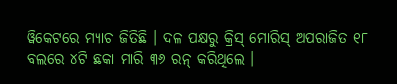ୱିକେଟରେ ମ୍ୟାଚ ଜିତିଛି । ଦଳ ପକ୍ଷରୁ କ୍ରିସ୍ ମୋରିସ୍ ଅପରାଜିତ ୧୮ ବଲରେ ୪ଟି ଛକା ମାରି ୩୬ ରନ୍ କରିଥିଲେ ।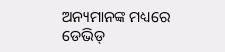ଅନ୍ୟମାନଙ୍କ ମଧ୍ୟରେ ଡେଭିଡ୍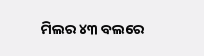ମିଲର ୪୩ ବଲରେ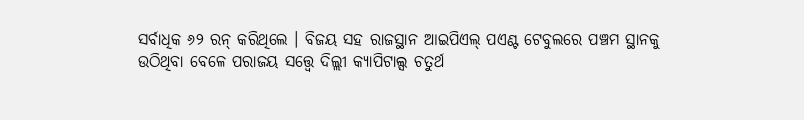ସର୍ବାଧିକ ୬୨ ରନ୍ କରିଥିଲେ । ବିଜୟ ସହ ରାଜସ୍ଥାନ ଆଇପିଏଲ୍ ପଏଣ୍ଟ ଟେବୁଲରେ ପଞ୍ଚମ ସ୍ଥାନକୁ ଉଠିଥିବା ବେଳେ ପରାଜୟ ସତ୍ତ୍ୱେ ଦିଲ୍ଲୀ କ୍ୟାପିଟାଲ୍ସ ଚତୁର୍ଥ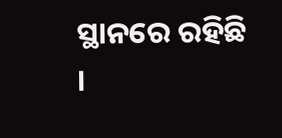ସ୍ଥାନରେ ରହିଛି ।